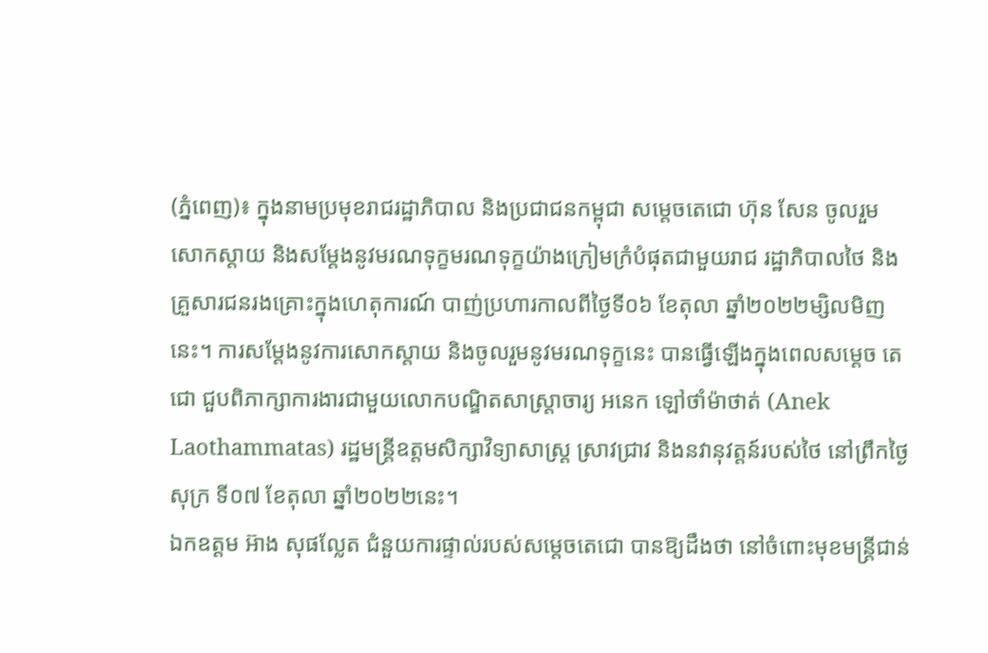(ភ្នំពេញ)៖ ក្នុងនាមប្រមុខរាជរដ្ឋាភិបាល និងប្រជាជនកម្ពុជា សម្តេចតេជោ ហ៊ុន សែន ចូលរួម សោកស្តាយ និងសម្តែងនូវមរណទុក្ខមរណទុក្ខយ៉ាងក្រៀមក្រំបំផុតជាមួយរាជ រដ្ឋាភិបាលថៃ និង គ្រួសារជនរងគ្រោះក្នុងហេតុការណ៍ បាញ់ប្រហារកាលពីថ្ងៃទី០៦ ខែតុលា ឆ្នាំ២០២២ម្សិលមិញ នេះ។ ការសម្តែងនូវការសោកស្តាយ និងចូលរួមនូវមរណទុក្ខនេះ បានធ្វើឡើងក្នុងពេលសម្តេច តេជោ ជួបពិភាក្សាការងារជាមួយលោកបណ្ឌិតសាស្ត្រាចារ្យ អនេក ឡៅថាំម៉ាថាត់ (Anek Laothammatas) រដ្ឋមន្ត្រីឧត្តមសិក្សាវិទ្យាសាស្ត្រ ស្រាវជ្រាវ និងនវានុវត្តន៍របស់ថៃ នៅព្រឹកថ្ងៃសុក្រ ទី០៧ ខែតុលា ឆ្នាំ២០២២នេះ។
ឯកឧត្តម អ៊ាង សុផល្លែត ជំនួយការផ្ទាល់របស់សម្តេចតេជោ បានឱ្យដឹងថា នៅចំពោះមុខមន្ត្រីជាន់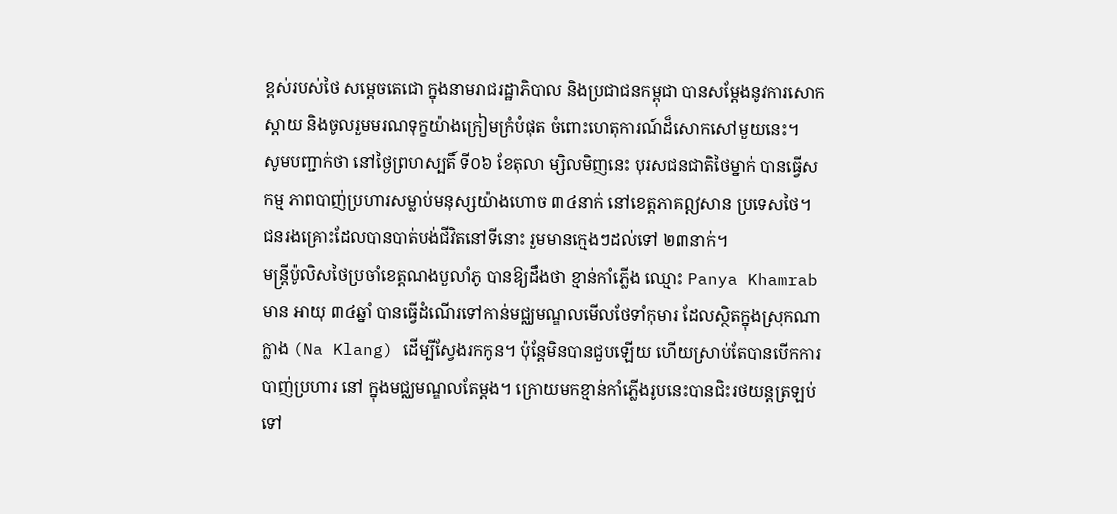ខ្ពស់របស់ថៃ សម្តេចតេជោ ក្នុងនាមរាជរដ្ឋាភិបាល និងប្រជាជនកម្ពុជា បានសម្តែងនូវការសោក ស្តាយ និងចូលរួមមរណទុក្ខយ៉ាងក្រៀមក្រំបំផុត ចំពោះហេតុការណ៍ដ៏សោកសៅមួយនេះ។
សូមបញ្ជាក់ថា នៅថ្ងៃព្រហស្បតិ៍ ទី០៦ ខែតុលា ម្សិលមិញនេះ បុរសជនជាតិថៃម្នាក់ បានធ្វើសកម្ម ភាពបាញ់ប្រហារសម្លាប់មនុស្សយ៉ាងហោច ៣៤នាក់ នៅខេត្តភាគឦសាន ប្រទេសថៃ។ ជនរងគ្រោះដែលបានបាត់បង់ជីវិតនៅទីនោះ រួមមានក្មេងៗដល់ទៅ ២៣នាក់។
មន្ត្រីប៉ូលិសថៃប្រចាំខេត្តណងបួលាំភូ បានឱ្យដឹងថា ខ្មាន់កាំភ្លើង ឈ្មោះ Panya Khamrab មាន អាយុ ៣៤ឆ្នាំ បានធ្វើដំណើរទៅកាន់មជ្ឈមណ្ឌលមើលថែទាំកុមារ ដែលស្ថិតក្នុងស្រុកណាក្លាង (Na Klang) ដើម្បីស្វែងរកកូន។ ប៉ុន្តែមិនបានជួបឡើយ ហើយស្រាប់តែបានបើកការបាញ់ប្រហារ នៅ ក្នុងមជ្ឈមណ្ឌលតែម្ដង។ ក្រោយមកខ្មាន់កាំភ្លើងរូបនេះបានជិះរថយន្ដត្រឡប់ទៅ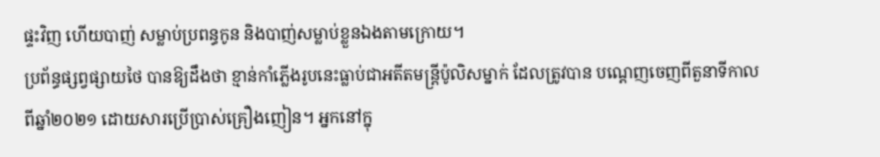ផ្ទះវិញ ហើយបាញ់ សម្លាប់ប្រពន្ធកូន និងបាញ់សម្លាប់ខ្លួនឯងតាមក្រោយ។
ប្រព័ន្ធផ្សព្វផ្សាយថៃ បានឱ្យដឹងថា ខ្មាន់កាំភ្លើងរូបនេះធ្លាប់ជាអតីតមន្ត្រីប៉ូលិសម្នាក់ ដែលត្រូវបាន បណ្ដេញចេញពីតួនាទីកាលពីឆ្នាំ២០២១ ដោយសារប្រើប្រាស់គ្រឿងញៀន។ អ្នកនៅក្នុ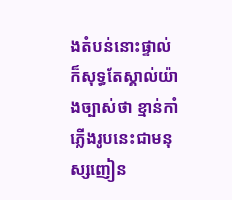ងតំបន់នោះផ្ទាល់ ក៏សុទ្ធតែស្គាល់យ៉ាងច្បាស់ថា ខ្មាន់កាំភ្លើងរូបនេះជាមនុស្សញៀន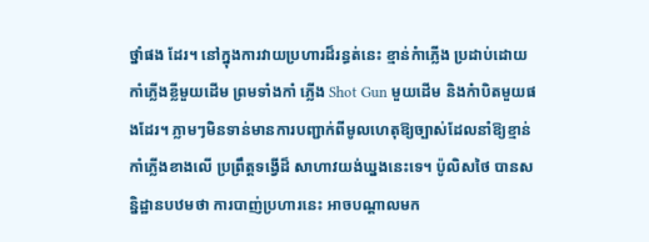ថ្នាំផង ដែរ។ នៅក្នុងការវាយប្រហារដ៏រន្ធត់នេះ ខ្មាន់កំាភ្លើង ប្រដាប់ដោយកាំភ្លើងខ្លីមួយដើម ព្រមទាំងកាំ ភ្លើង Shot Gun មួយដើម និងកំាបិតមួយផងដែរ។ ភ្លាមៗមិនទាន់មានការបញ្ជាក់ពីមូលហេតុឱ្យច្បាស់ដែលនាំឱ្យខ្មាន់កាំភ្លើងខាងលើ ប្រព្រឹត្តទង្វើដ៏ សាហាវយង់ឃ្នងនេះទេ។ ប៉ូលិសថៃ បានសន្និដ្ឋានបឋមថា ការបាញ់ប្រហារនេះ អាចបណ្តាលមក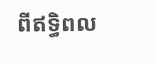ពីឥទ្ធិពល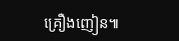គ្រឿងញៀន៕